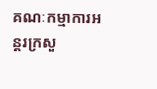គណៈកម្មាការអន្តរក្រសួ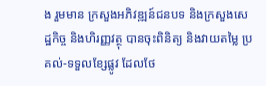ង រួមមាន ក្រសួងអភិវឌ្ឍន៍ជនបទ និងក្រសួងសេដ្ឋកិច្ច និងហិរញ្ញវត្ថុ បានចុះពិនិត្យ និងវាយតម្លៃ ប្រគល់-ទទួលខ្សែផ្លូវ ដែលថែ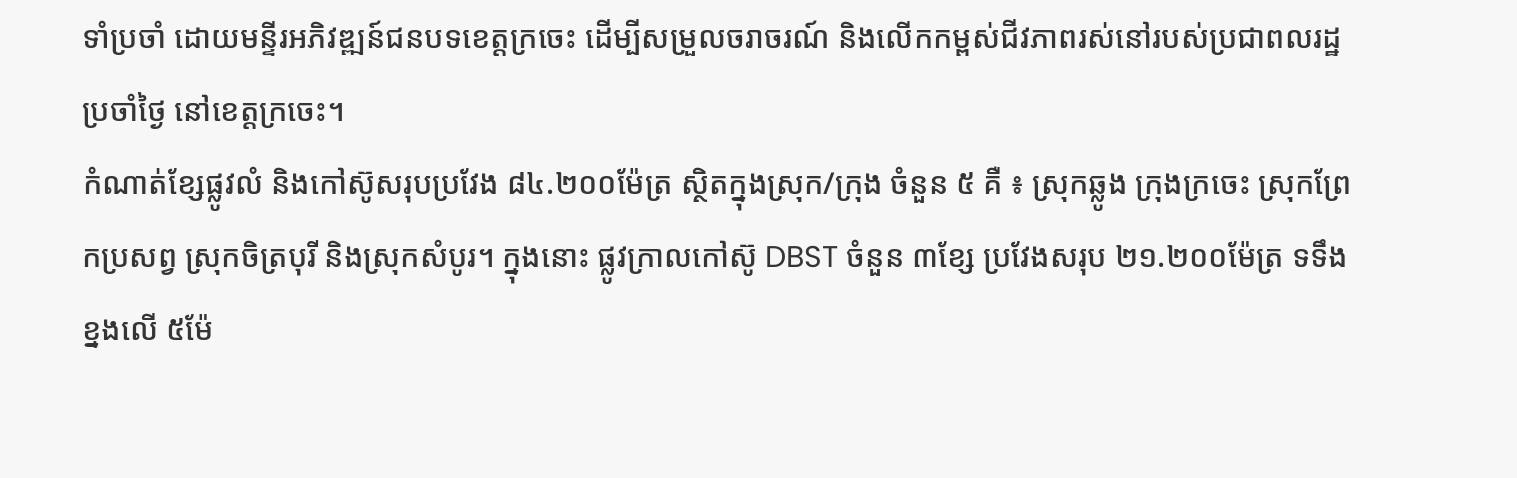ទាំប្រចាំ ដោយមន្ទីរអភិវឌ្ឍន៍ជនបទខេត្តក្រចេះ ដើម្បីសម្រួលចរាចរណ៍ និងលើកកម្ពស់ជីវភាពរស់នៅរបស់ប្រជាពលរដ្ឋប្រចាំថ្ងៃ នៅខេត្តក្រចេះ។
កំណាត់ខ្សែផ្លូវលំ និងកៅស៊ូសរុបប្រវែង ៨៤.២០០ម៉ែត្រ ស្ថិតក្នុងស្រុក/ក្រុង ចំនួន ៥ គឺ ៖ ស្រុកឆ្លូង ក្រុងក្រចេះ ស្រុកព្រែកប្រសព្វ ស្រុកចិត្របុរី និងស្រុកសំបូរ។ ក្នុងនោះ ផ្លូវក្រាលកៅស៊ូ DBST ចំនួន ៣ខ្សែ ប្រវែងសរុប ២១.២០០ម៉ែត្រ ទទឹងខ្នងលើ ៥ម៉ែ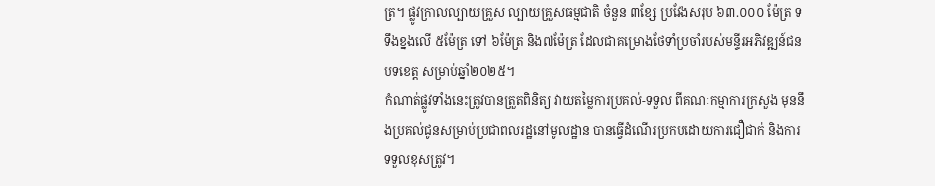ត្រ។ ផ្លូវក្រាលល្បាយគ្រួស ល្បាយគ្រួសធម្មជាតិ ចំនួន ៣ខ្សែ ប្រវែងសរុប ៦៣.០០០ ម៉ែត្រ ទទឹងខ្នងលើ ៥ម៉ែត្រ ទៅ ៦ម៉ែត្រ និង៧ម៉ែត្រ ដែលជាគម្រោងថែទាំប្រចាំរបស់មន្ទីរអភិវឌ្ឍន៍ជនបទខេត្ត សម្រាប់ឆ្នាំ២០២៥។
កំណាត់ផ្លូវទាំងនេះត្រូវបានត្រួតពិនិត្យ វាយតម្លៃការប្រគល់-ទទួល ពីគណៈកម្មាការក្រសួង មុននឹងប្រគល់ជូនសម្រាប់ប្រជាពលរដ្ឋនៅមូលដ្ឋាន បានធ្វើដំណើរប្រកបដោយការជឿជាក់ និងការទទួលខុសត្រូវ។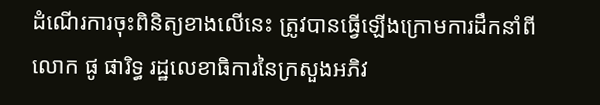ដំណើរការចុះពិនិត្យខាងលើនេះ ត្រូវបានធ្វើឡើងក្រោមការដឹកនាំពី លោក ផូ ផារិទ្ធ រដ្ឋលេខាធិការនៃក្រសួងអភិវ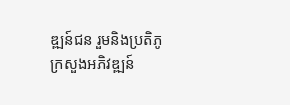ឌ្ឍន៍ជន រួមនិងប្រតិភូ ក្រសួងអភិវឌ្ឍន៍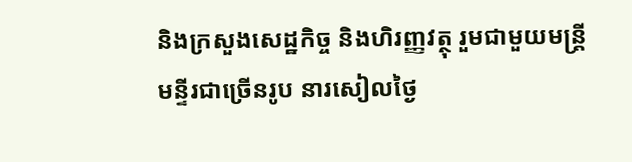និងក្រសួងសេដ្ឋកិច្ច និងហិរញ្ញវត្ថុ រួមជាមួយមន្រ្តីមន្ទីរជាច្រើនរូប នារសៀលថ្ងៃ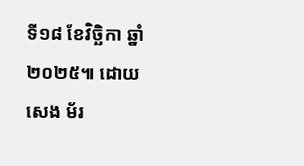ទី១៨ ខែវិច្ឆិកា ឆ្នាំ២០២៥៕ ដោយ សេង ម័រ